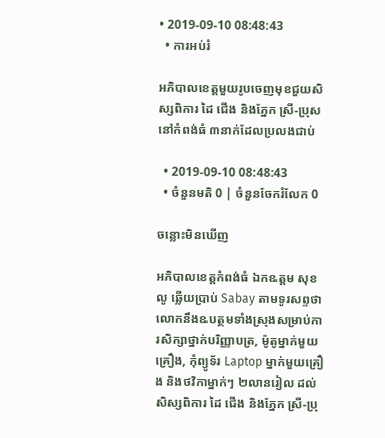• 2019-09-10 08:48:43
  • ការអប់រំ

អភិបាលខេត្តមួយរូបចេញមុខជួយសិស្សពិការ ដៃ ជើង និងភ្នែក ស្រី-ប្រុសនៅកំពង់ធំ ៣នាក់ដែលប្រលងជាប់

  • 2019-09-10 08:48:43
  • ចំនួនមតិ 0 | ចំនួនចែករំលែក 0

ចន្លោះមិនឃើញ

អភិបាលខេត្តកំពង់ធំ ឯកឩត្តម សុខ លូ ឆ្លើយប្រាប់ Sabay តាមទូរសព្ទថា លោកនឹងឩបត្ថមទាំងស្រុងសម្រាប់ការសិក្សាថ្នាក់បរិញ្ញាបត្រ, ម៉ូតូម្នាក់មួយគ្រឿង, កុំព្យូទ័រ Laptop ម្នាក់មួយគ្រឿង និងថវិកាម្នាក់ៗ ២លានរៀល ដល់សិស្សពិការ ដៃ ជើង និងភ្នែក ស្រី-ប្រុ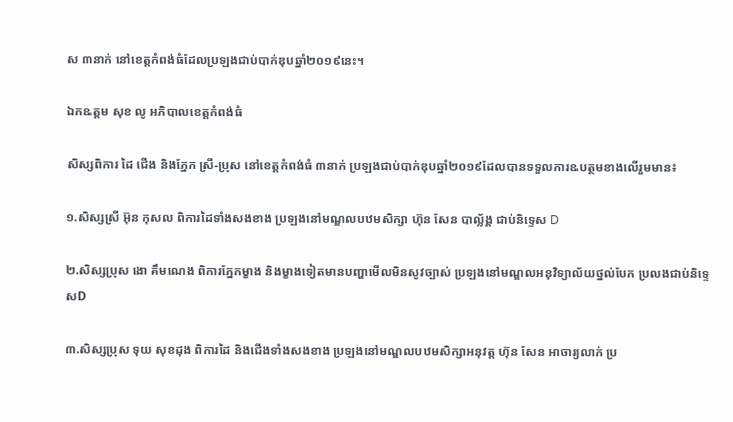ស ៣នាក់ នៅខេត្តកំពង់ធំដែលប្រឡងជាប់បាក់ឌុបឆ្នាំ២០១៩នេះ។

ឯកឩត្តម សុខ លូ អភិបាលខេត្តកំពង់ធំ

សិស្សពិការ ដៃ ជើង និងភ្នែក ស្រី-ប្រុស នៅខេត្តកំពង់ធំ ៣នាក់ ប្រឡងជាប់បាក់ឌុបឆ្នាំ២០១៩ដែលបានទទួលការឩបត្ថមខាងលើរួមមាន៖

១.សិស្សស្រី អ៊ុន កុសល ពិការដៃទាំងសងខាង ប្រឡងនៅមណ្ឌលបឋមសិក្សា ហ៊ុន សែន បាល្ល័ង្គ ជាប់និទ្ទេស D

២.សិស្សប្រុស ងោ គឹមណេង ពិការភ្នែកម្ខាង និងម្ខាងទៀតមានបញ្ហាមើលមិនសូវច្បាស់ ប្រឡងនៅមណ្ឌលអនុវិទ្យាល័យថ្នល់បែក ប្រលងជាប់និទ្ទេសD

៣.សិស្សប្រុស ទុយ សុខដុង ពិការដៃ និងជើងទាំងសងខាង ប្រឡងនៅមណ្ឌលបឋមសិក្សាអនុវត្ត ហ៊ុន សែន អាចារ្យលាក់ ប្រ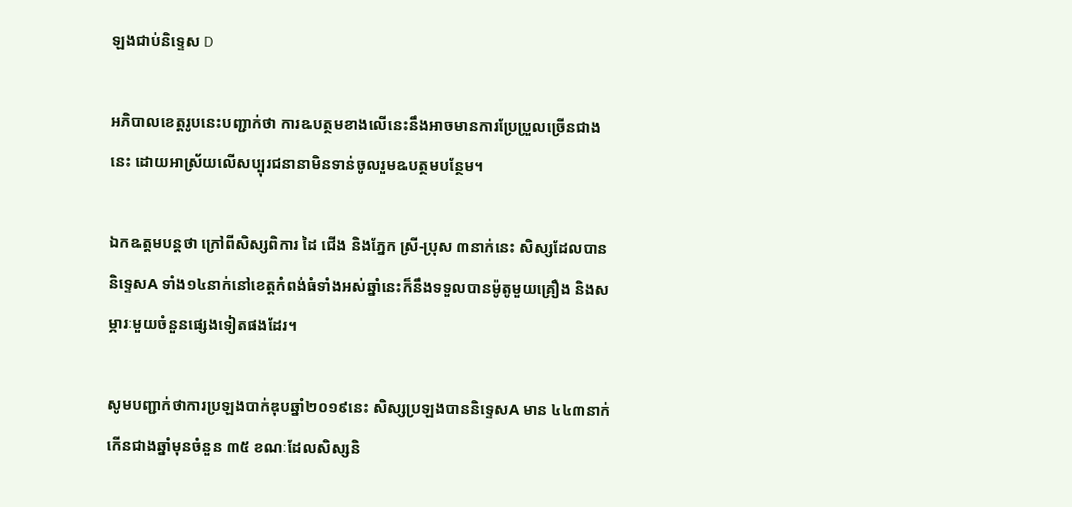ឡងជាប់និទ្ទេស D

អភិបាលខេត្តរូបនេះបញ្ជាក់ថា ការឩបត្ថមខាងលើនេះនឹងអាចមានការប្រែប្រួលច្រើនជាងនេះ ដោយអាស្រ័យលើសប្បុរជនានាមិនទាន់ចូលរួមឩបត្ថមបន្ថែម។

ឯកឩត្តមបន្តថា ក្រៅពីសិស្សពិការ ដៃ ជើង និងភ្នែក ស្រី-ប្រុស ៣នាក់នេះ សិស្សដែលបាននិទ្ទេសA ទាំង១៤នាក់នៅខេត្តកំពង់ធំទាំងអស់ឆ្នាំនេះក៏នឹងទទួលបានម៉ូតូមួយគ្រឿង និងសម្ភារៈមួយចំនួនផ្សេងទៀតផងដែរ។

សូមបញ្ជាក់ថាការប្រឡងបាក់ឌុបឆ្នាំ២០១៩នេះ សិស្សប្រឡងបាននិទ្ទេសA មាន ៤៤៣នាក់ កើនជាងឆ្នាំមុនចំនួន ៣៥ ខណៈដែលសិស្សនិ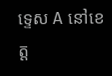ទ្ទេស A នៅខេត្ត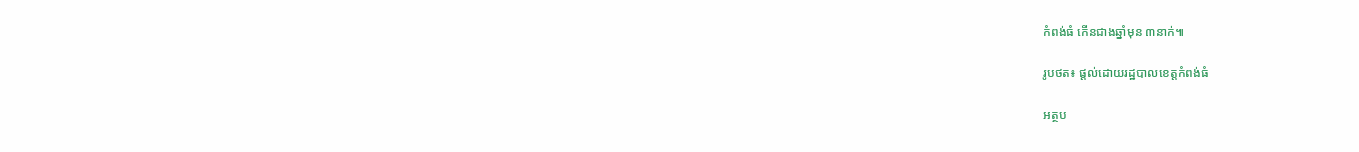កំពង់ធំ កើនជាងឆ្នាំមុន ៣នាក់៕

រូបថត៖ ផ្តល់ដោយរដ្ឋបាលខេត្តកំពង់ធំ

អត្ថប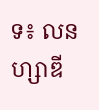ទ៖ លន ហ្សាឌី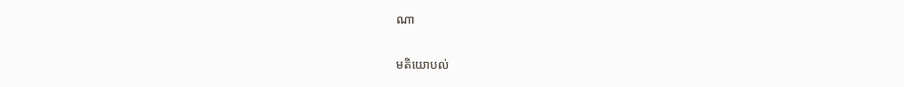ណា

មតិយោបល់